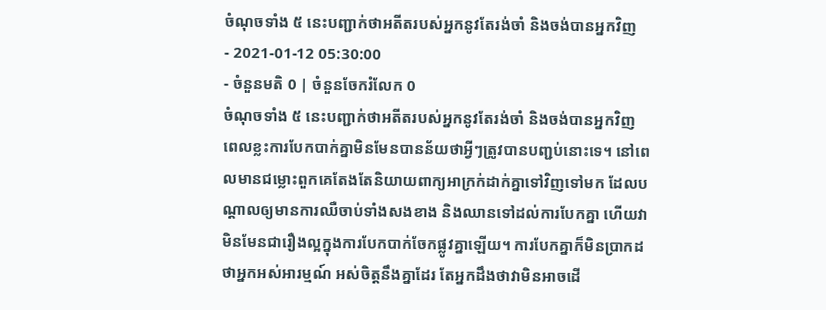ចំណុចទាំង ៥ នេះបញ្ជាក់ថាអតីតរបស់អ្នកនូវតែរង់ចាំ និងចង់បានអ្នកវិញ
- 2021-01-12 05:30:00
- ចំនួនមតិ 0 | ចំនួនចែករំលែក 0
ចំណុចទាំង ៥ នេះបញ្ជាក់ថាអតីតរបស់អ្នកនូវតែរង់ចាំ និងចង់បានអ្នកវិញ
ពេលខ្លះការបែកបាក់គ្នាមិនមែនបានន័យថាអ្វីៗត្រូវបានបញ្ជប់នោះទេ។ នៅពេលមានជម្លោះពួកគេតែងតែនិយាយពាក្យអាក្រក់ដាក់គ្នាទៅវិញទៅមក ដែលបណ្តាលឲ្យមានការឈឺចាប់ទាំងសងខាង និងឈានទៅដល់ការបែកគ្នា ហើយវាមិនមែនជារឿងល្អក្នុងការបែកបាក់ចែកផ្លូវគ្នាឡើយ។ ការបែកគ្នាក៏មិនប្រាកដថាអ្នកអស់អារម្មណ៍ អស់ចិត្តនឹងគ្នាដែរ តែអ្នកដឹងថាវាមិនអាចដើ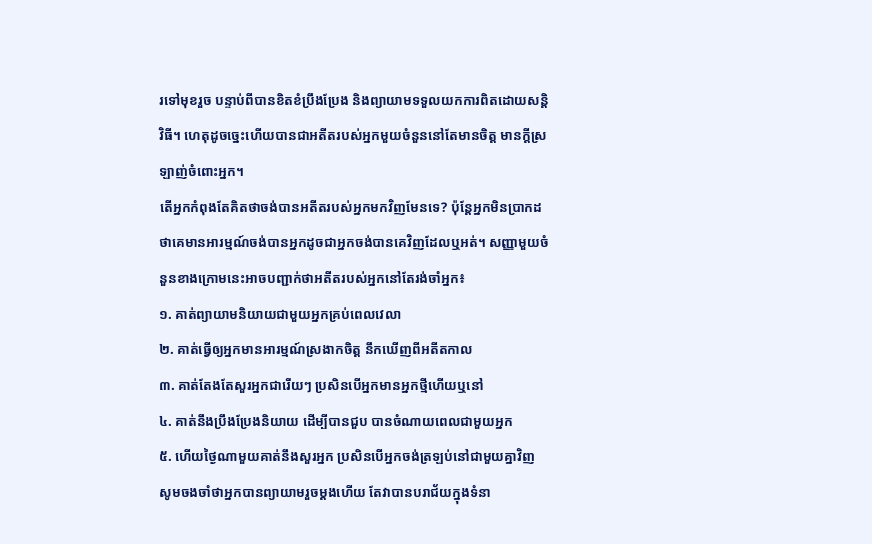រទៅមុខរួច បន្ទាប់ពីបានខិតខំប្រឹងប្រែង និងព្យាយាមទទួលយកការពិតដោយសន្តិវិធី។ ហេតុដូចច្នេះហើយបានជាអតីតរបស់អ្នកមួយចំនួននៅតែមានចិត្ត មានក្តីស្រឡាញ់ចំពោះអ្នក។
តើអ្នកកំពុងតែគិតថាចង់បានអតីតរបស់អ្នកមកវិញមែនទេ? ប៉ុន្តែអ្នកមិនប្រាកដថាគេមានអារម្មណ៍ចង់បានអ្នកដូចជាអ្នកចង់បានគេវិញដែលឬអត់។ សញ្ញាមួយចំនួនខាងក្រោមនេះអាចបញ្ជាក់ថាអតីតរបស់អ្នកនៅតែរង់ចាំអ្នក៖
១. គាត់ព្យាយាមនិយាយជាមួយអ្នកគ្រប់ពេលវេលា
២. គាត់ធ្វើឲ្យអ្នកមានអារម្មណ៍ស្រងាកចិត្ត នឹកឃើញពីអតីតកាល
៣. គាត់តែងតែសួរអ្នកជារើយៗ ប្រសិនបើអ្នកមានអ្នកថ្មីហើយឬនៅ
៤. គាត់នឹងប្រឹងប្រែងនិយាយ ដើម្បីបានជួប បានចំណាយពេលជាមួយអ្នក
៥. ហើយថ្ងៃណាមួយគាត់នឹងសួរអ្នក ប្រសិនបើអ្នកចង់ត្រឡប់នៅជាមួយគ្នាវិញ
សូមចងចាំថាអ្នកបានព្យាយាមរួចម្តងហើយ តែវាបានបរាជ័យក្នុងទំនា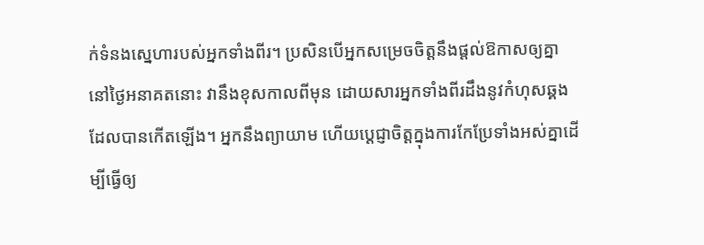ក់ទំនងស្នេហារបស់អ្នកទាំងពីរ។ ប្រសិនបើអ្នកសម្រេចចិត្តនឹងផ្តល់ឱកាសឲ្យគ្នានៅថ្ងៃអនាគតនោះ វានឹងខុសកាលពីមុន ដោយសារអ្នកទាំងពីរដឹងនូវកំហុសឆ្គងដែលបានកើតឡើង។ អ្នកនឹងព្យាយាម ហើយប្តេជ្ញាចិត្តក្នុងការកែប្រែទាំងអស់គ្នាដើម្បីធ្វើឲ្យ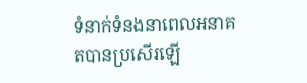ទំនាក់ទំនងនាពេលអនាគតបានប្រសើរឡើ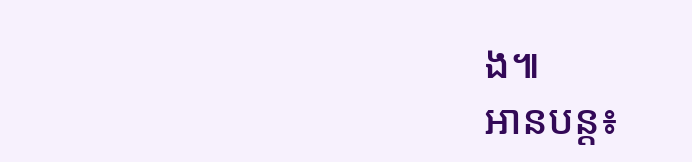ង៕
អានបន្ត៖